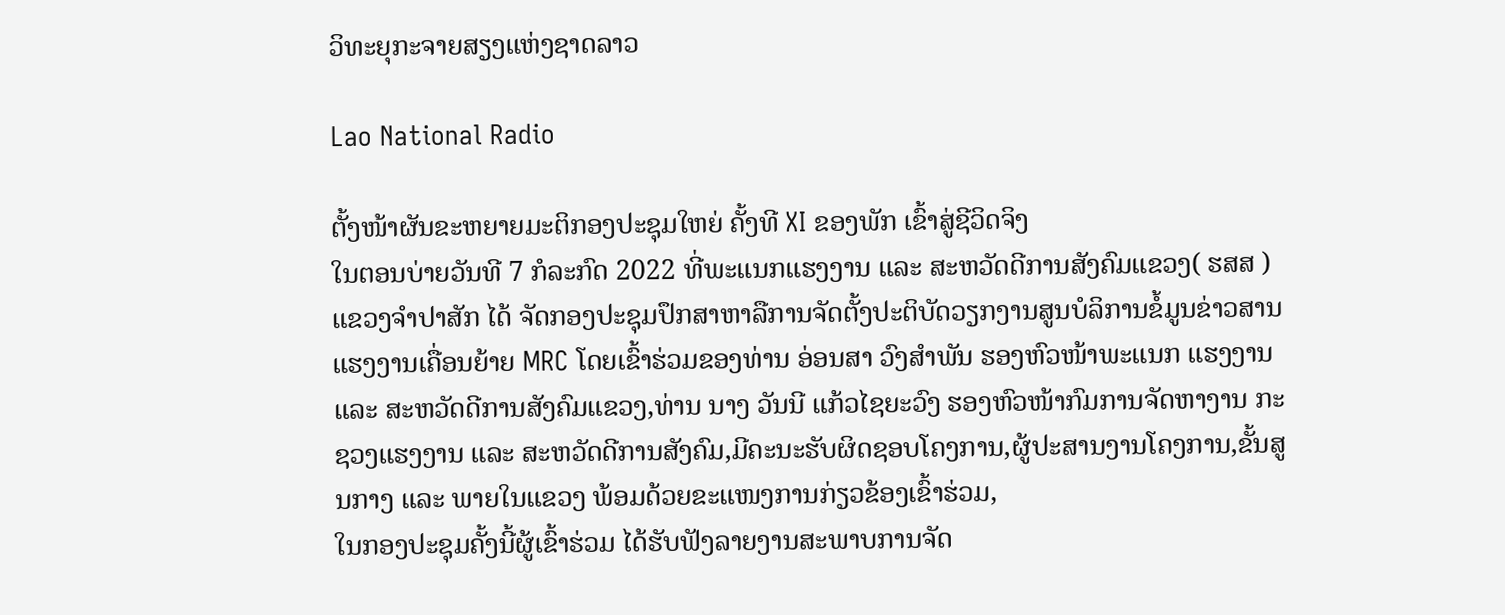ວິທະຍຸກະຈາຍສຽງແຫ່ງຊາດລາວ

Lao National Radio

ຕັ້ງໜ້າຜັນຂະຫຍາຍມະຕິກອງປະຊຸມໃຫຍ່ ຄັ້ງທີ XI ຂອງພັກ ເຂົ້າສູ່ຊີວິດຈິງ
ໃນຕອນບ່າຍວັນທີ 7 ກໍລະກົດ 2022 ທີ່ພະແນກແຮງງານ ແລະ ສະຫວັດດີການສັງຄົມແຂວງ( ຮສສ )ແຂວງຈຳປາສັກ ໄດ້ ຈັດກອງປະຊຸມປຶກສາຫາລືການຈັດຕັ້ງປະຕິບັດວຽກງານສູນບໍລິການຂໍ້ມູນຂ່າວສານແຮງງານເຄື່ອນຍ້າຍ MRC ໂດຍເຂົ້າຮ່ວມຂອງທ່ານ ອ່ອນສາ ວົງສຳພັນ ຮອງຫົວໜ້າພະແນກ ແຮງງານ ແລະ ສະຫວັດດີການສັງຄົມແຂວງ,ທ່ານ ນາງ ວັນນີ ແກ້ວໄຊຍະວົງ ຮອງຫົວໜ້າກົມການຈັດຫາງານ ກະຊວງແຮງງານ ແລະ ສະຫວັດດີການສັງຄົມ,ມີຄະນະຮັບຜິດຊອບໂຄງການ,ຜູ້ປະສານງານໂຄງການ,ຂັ້ນສູນກາງ ແລະ ພາຍໃນແຂວງ ພ້ອມດ້ວຍຂະແໜງການກ່ຽວຂ້ອງເຂົ້າຮ່ວມ,
ໃນກອງປະຊຸມຄັ້ງນີ້ຜູ້ເຂົ້າຮ່ວມ ໄດ້ຮັບຟັງລາຍງານສະພາບການຈັດ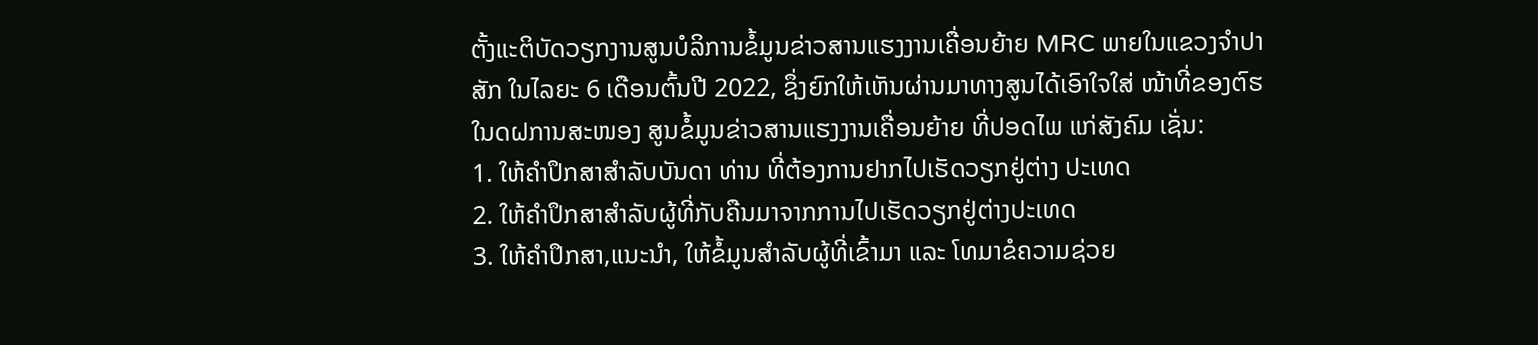ຕັ້ງແະຕິບັດວຽກງານສູນບໍລິການຂໍ້ມູນຂ່າວສານແຮງງານເຄື່ອນຍ້າຍ MRC ພາຍໃນແຂວງຈຳປາສັກ ໃນໄລຍະ 6 ເດືອນຕົ້ນປີ 2022, ຊຶ່ງຍົກໃຫ້ເຫັນຜ່ານມາທາງສູນໄດ້ເອົາໃຈໃສ່ ໜ້າທີ່ຂອງຕົຮໃນດຝການສະໜອງ ສູນຂໍ້ມູນຂ່າວສານແຮງງານເຄື່ອນຍ້າຍ ທີ່ປອດໄພ ແກ່ສັງຄົມ ເຊັ່ນ:
1. ໃຫ້ຄຳປຶກສາສຳລັບບັນດາ ທ່ານ ທີ່ຕ້ອງການຢາກໄປເຮັດວຽກຢູ່ຕ່າງ ປະເທດ
2. ໃຫ້ຄຳປຶກສາສຳລັບຜູ້ທີ່ກັບຄືນມາຈາກການໄປເຮັດວຽກຢູ່ຕ່າງປະເທດ
3. ໃຫ້ຄຳປຶກສາ,ແນະນຳ, ໃຫ້ຂໍ້ມູນສໍາລັບຜູ້ທີ່ເຂົ້າມາ ແລະ ໂທມາຂໍຄວາມຊ່ວຍ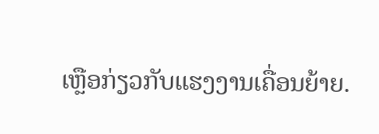ເຫຼືອກ່ຽວກັບແຮງງານເຄື່ອນຍ້າຍ.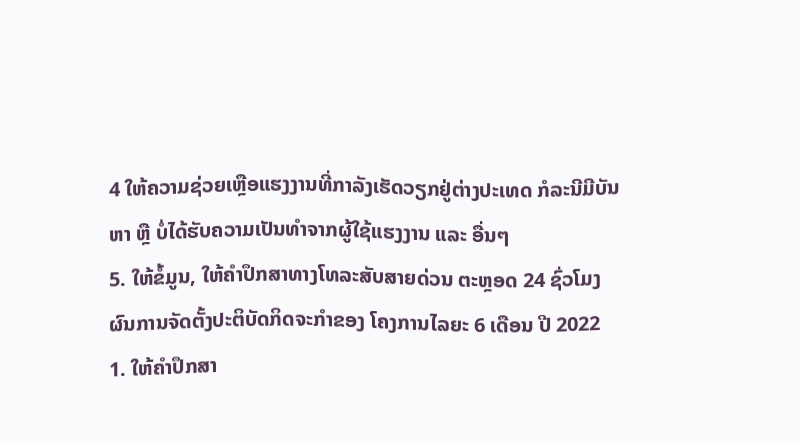4 ໃຫ້ຄວາມຊ່ວຍເຫຼືອແຮງງານທີ່ກາລັງເຮັດວຽກຢູ່ຕ່າງປະເທດ ກໍລະນີມີບັນຫາ ຫຼື ບໍ່ໄດ້ຮັບຄວາມເປັນທຳຈາກຜູ້ໃຊ້ແຮງງານ ແລະ ອື່ນໆ
5. ໃຫ້ຂໍ້ມູນ, ໃຫ້ຄໍາປຶກສາທາງໂທລະສັບສາຍດ່ວນ ຕະຫຼອດ 24 ຊົ່ວໂມງ
ຜົນການຈັດຕັ້ງປະຕິບັດກິດຈະກໍາຂອງ ໂຄງການໄລຍະ 6 ເດືອນ ປີ 2022
1. ໃຫ້ຄຳປຶກສາ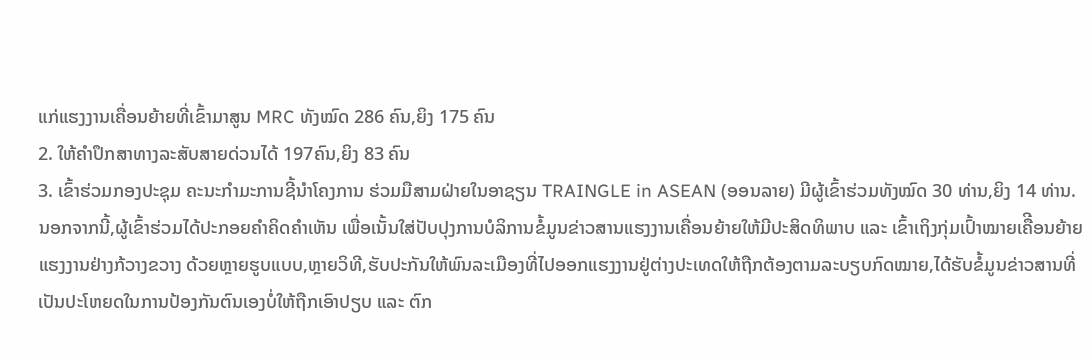ແກ່ແຮງງານເຄື່ອນຍ້າຍທີ່ເຂົ້າມາສູນ MRC ທັງໝົດ 286 ຄົນ,ຍິງ 175 ຄົນ
2. ໃຫ້ຄໍາປຶກສາທາງລະສັບສາຍດ່ວນໄດ້ 197ຄົນ,ຍິງ 83 ຄົນ
3. ເຂົ້າຮ່ວມກອງປະຊຸມ ຄະນະກຳມະການຊີ້ນຳໂຄງການ ຮ່ວມມືສາມຝ່າຍໃນອາຊຽນ TRAINGLE in ASEAN (ອອນລາຍ) ມີຜູ້ເຂົ້າຮ່ວມທັງໝົດ 30 ທ່ານ,ຍິງ 14 ທ່ານ.
ນອກຈາກນີ້,ຜູ້ເຂົ້າຮ່ວມໄດ້ປະກອຍຄຳຄິດຄຳເຫັນ ເພື່ອເນັ້ນໃສ່ປັບປຸງການບໍລິການຂໍ້ມູນຂ່າວສານແຮງງານເຄື່ອນຍ້າຍໃຫ້ມີປະສິດທິພາບ ແລະ ເຂົ້າເຖິງກຸ່ມເປົ້າໝາຍເຄືີອນຍ້າຍແຮງງານຢ່າງກ້ວາງຂວາງ ດ້ວຍຫຼາຍຮູບແບບ,ຫຼາຍວິທີ,ຮັບປະກັນໃຫ້ພົນລະເມືອງທີ່ໄປອອກແຮງງານຢູ່ຕ່າງປະເທດໃຫ້ຖືກຕ້ອງຕາມລະບຽບກົດໝາຍ,ໄດ້ຮັບຂໍ້ມູນຂ່າວສານທີ່ເປັນປະໂຫຍດໃນການປ້ອງກັນຕົນເອງບໍ່ໃຫ້ຖືກເອົາປຽບ ແລະ ຕົກ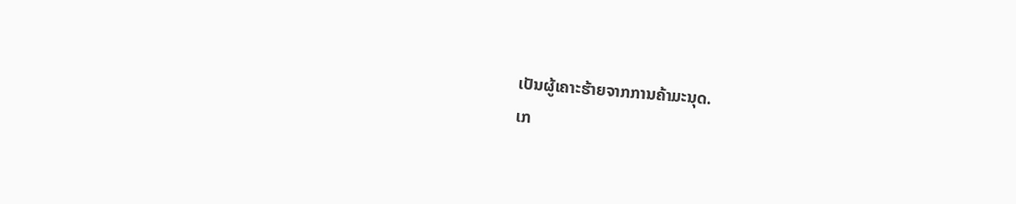ເປັນຜູ້ເຄາະຮ້າຍຈາກການຄ້າມະນຸດ.
ເກ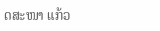ດສະໜາ ແກ້ວ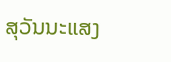ສຸວັນນະແສງ